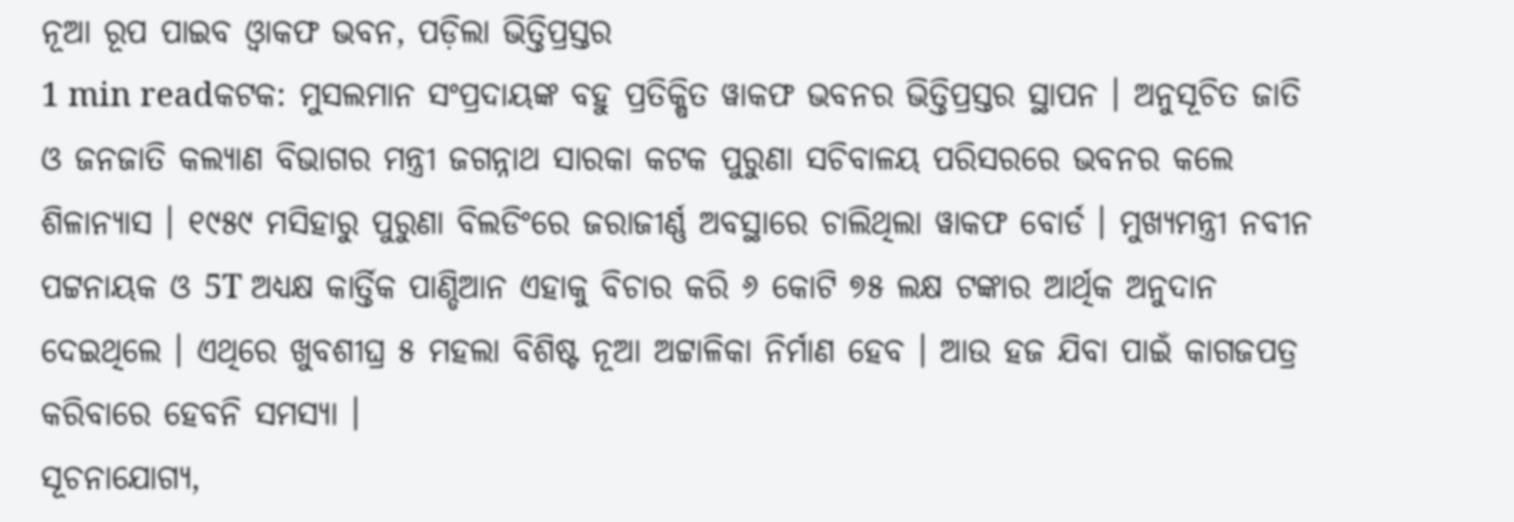ନୂଆ ରୂପ ପାଇବ ଓ୍ବାକଫ ଭବନ, ପଡ଼ିଲା ଭିତ୍ତିପ୍ରସ୍ତର
1 min readକଟକ: ମୁସଲମାନ ସଂପ୍ରଦାୟଙ୍କ ବହୁ ପ୍ରତିକ୍ଷିତ ୱାକଫ ଭବନର ଭିତ୍ତିପ୍ରସ୍ତର ସ୍ଥାପନ । ଅନୁସୂଚିତ ଜାତି ଓ ଜନଜାତି କଲ୍ୟାଣ ବିଭାଗର ମନ୍ତ୍ରୀ ଜଗନ୍ନାଥ ସାରକା କଟକ ପୁରୁଣା ସଚିବାଳୟ ପରିସରରେ ଭବନର କଲେ ଶିଳାନ୍ୟାସ । ୧୯୫୯ ମସିହାରୁ ପୁରୁଣା ବିଲଡିଂରେ ଜରାଜୀର୍ଣ୍ଣ ଅବସ୍ଥାରେ ଚାଲିଥିଲା ୱାକଫ ବୋର୍ଡ । ମୁଖ୍ଯମନ୍ତ୍ରୀ ନବୀନ ପଟ୍ଟନାୟକ ଓ 5T ଅଧ୍ୟକ୍ଷ କାର୍ତ୍ତିକ ପାଣ୍ଡିଆନ ଏହାକୁ ବିଚାର କରି ୬ କୋଟି ୭୫ ଲକ୍ଷ ଟଙ୍କାର ଆର୍ଥିକ ଅନୁଦାନ ଦେଇଥିଲେ । ଏଥିରେ ଖୁବଶୀଘ୍ର ୫ ମହଲା ବିଶିଷ୍ଟ ନୂଆ ଅଟ୍ଟାଳିକା ନିର୍ମାଣ ହେବ । ଆଉ ହଜ ଯିବା ପାଇଁ କାଗଜପତ୍ର କରିବାରେ ହେବନି ସମସ୍ଯା ।
ସୂଚନାଯୋଗ୍ୟ,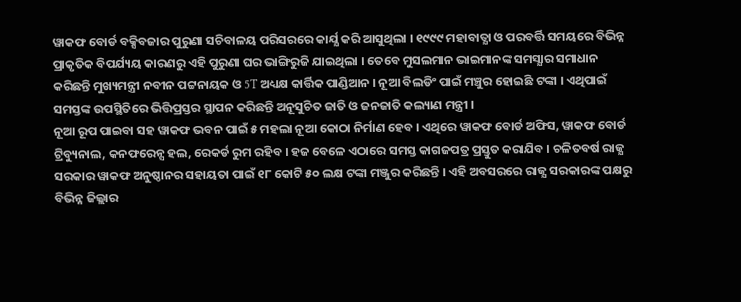ୱାକଫ ବୋର୍ଡ ବକ୍ସିବଜାର ପୁରୁଣା ସଚିବାଳୟ ପରିସରରେ କାର୍ଯ୍ଯ କରି ଆସୁଥିଲା । ୧୯୯୯ ମହାବାତ୍ଯା ଓ ପରବର୍ତ୍ତି ସମୟରେ ବିଭିନ୍ନ ପ୍ରାକୃତିକ ବିପର୍ଯ୍ୟୟ କାରଣରୁ ଏହି ପୁରୁଣା ଘର ଭାଙ୍ଗିରୁଜି ଯାଇଥିଲା । ତେବେ ମୁସଲମାନ ଭାଇମାନଙ୍କ ସମସ୍ଯାର ସମାଧାନ କରିଛନ୍ତି ମୁଖ୍ୟମନ୍ତ୍ରୀ ନବୀନ ପଟ୍ଟନାୟକ ଓ 5T ଅଧ୍ୟକ୍ଷ କାର୍ତ୍ତିକ ପାଣ୍ଡିଆନ । ନୂଆ ବିଲଡିଂ ପାଇଁ ମଞ୍ଚୁର ହୋଇଛି ଟଙ୍କା । ଏଥିପାଇଁ ସମସ୍ତଙ୍କ ଉପସ୍ଥିତିରେ ଭିତ୍ତିପ୍ରସ୍ତର ସ୍ଥାପନ କରିଛନ୍ତି ଅନୂସୁଚିତ ଜାତି ଓ ଜନଜାତି କଲ୍ୟାଣ ମନ୍ତ୍ରୀ ।
ନୂଆ ରୂପ ପାଇବା ସହ ୱାକଫ ଭବନ ପାଇଁ ୫ ମହଲା ନୂଆ କୋଠା ନିର୍ମାଣ ହେବ । ଏଥିରେ ୱାକଫ ବୋର୍ଡ ଅଫିସ, ୱାକଫ ବୋର୍ଡ ଟ୍ରିବ୍ୟୁନାଲ, କନଫରେନ୍ସ ହଲ, ରେକର୍ଡ ରୁମ ରହିବ । ହଜ ବେଳେ ଏଠାରେ ସମସ୍ତ କାଗଜପତ୍ର ପ୍ରସ୍ତୁତ କରାଯିବ । ଚଳିତବର୍ଷ ରାଜ୍ଯ ସରକାର ୱାକଫ ଅନୁଷ୍ଠାନର ସହାୟତା ପାଇଁ ୧୮ କୋଟି ୫୦ ଲକ୍ଷ ଟଙ୍କା ମଞ୍ଜୁର କରିଛନ୍ତି । ଏହି ଅବସରରେ ରାଜ୍ଯ ସରକାରଙ୍କ ପକ୍ଷରୁ ବିଭିନ୍ନ ଜିଲ୍ଲାର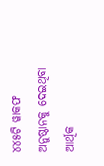୪୪୫ଟି ୱାକଫ ଅନୁଷ୍ଠାନକୁ ଦେଇଥିବା ଆର୍ଥିକ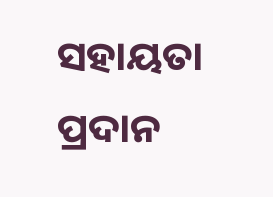ସହାୟତା ପ୍ରଦାନ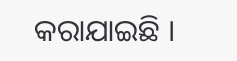କରାଯାଇଛି ।